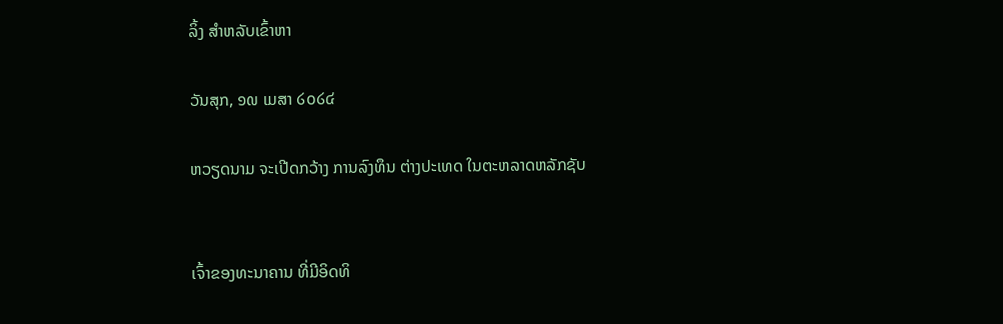ລິ້ງ ສຳຫລັບເຂົ້າຫາ

ວັນສຸກ, ໑໙ ເມສາ ໒໐໒໔

ຫວຽດນາມ ຈະເປີດກວ້າງ ການລົງທຶນ ຕ່າງປະເທດ ໃນຕະຫລາດຫລັກຊັບ


ເຈົ້າຂອງທະນາຄານ ທີ່ມີອິດທິ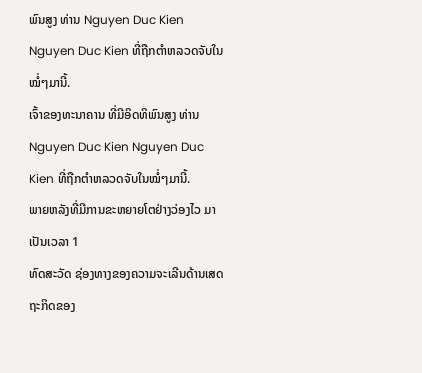ພົນສູງ ທ່ານ Nguyen Duc Kien Nguyen Duc Kien ທີ່ຖືກຕໍາຫລວດຈັບໃນໝໍ່ໆມານີ້.
ເຈົ້າຂອງທະນາຄານ ທີ່ມີອິດທິພົນສູງ ທ່ານ Nguyen Duc Kien Nguyen Duc Kien ທີ່ຖືກຕໍາຫລວດຈັບໃນໝໍ່ໆມານີ້.
ພາຍຫລັງທີ່ມີການຂະຫຍາຍໂຕຢ່າງວ່ອງໄວ ມາເປັນເວລາ 1
ທົດສະວັດ ຊ່ອງທາງຂອງຄວາມຈະເລີນດ້ານເສດຖະກິດຂອງ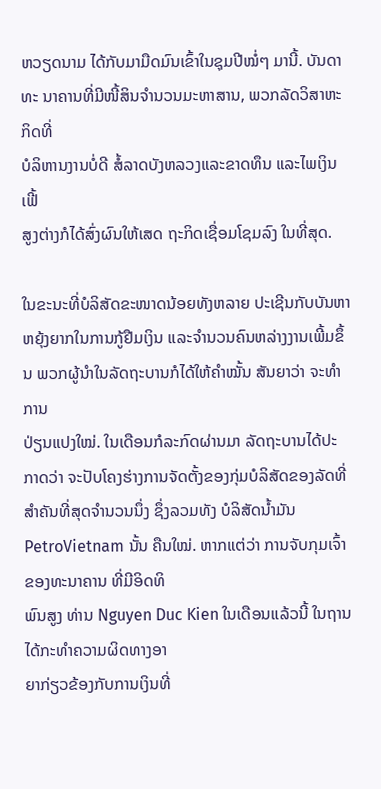ຫວຽດນາມ ໄດ້ກັບມາມືດມົນເຂົ້າໃນຊຸມປີໝໍ່ໆ ມານີ້. ບັນດາທະ ນາຄານທີ່ມີໜີ້ສິນຈໍານວນມະຫາສານ, ພວກລັດວິສາຫະກິດທີ່
ບໍລິຫານງານບໍ່ດີ ສໍ້ລາດບັງຫລວງແລະຂາດທຶນ ແລະໄພເງິນເຟີ້
ສູງຕ່າງກໍໄດ້ສົ່ງຜົນໃຫ້ເສດ ຖະກິດເຊື່ອມໂຊມລົງ ໃນທີ່ສຸດ.

ໃນຂະນະທີ່ບໍລິສັດຂະໜາດນ້ອຍທັງຫລາຍ ປະເຊີນກັບບັນຫາ
ຫຍຸ້ງຍາກໃນການກູ້ຢືມເງິນ ແລະຈໍານວນຄົນຫລ່າງງານເພີ້ມຂຶ້ນ ພວກຜູ້ນໍາໃນລັດຖະບານກໍໄດ້ໃຫ້ຄໍາໝັ້ນ ສັນຍາວ່າ ຈະທໍາການ
ປ່ຽນແປງໃໝ່. ໃນເດືອນກໍລະກົດຜ່ານມາ ລັດຖະບານໄດ້ປະ
ກາດວ່າ ຈະປັບໂຄງຮ່າງການຈັດຕັ້ງຂອງກຸ່ມບໍລິສັດຂອງລັດທີ່
ສໍາຄັນທີ່ສຸດຈໍານວນນຶ່ງ ຊຶ່ງລວມທັງ ບໍລິສັດນໍ້າມັນ
PetroVietnam ນັ້ນ ຄືນໃໝ່. ຫາກແຕ່ວ່າ ການຈັບກຸມເຈົ້າຂອງທະນາຄານ ທີ່ມີອິດທິ
ພົນສູງ ທ່ານ Nguyen Duc Kien ໃນເດືອນແລ້ວນີ້ ໃນຖານໄດ້ກະທໍາຄວາມຜິດທາງອາ
ຍາກ່ຽວຂ້ອງກັບການເງິນທີ່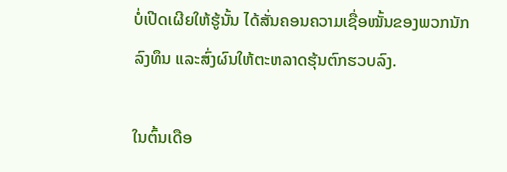ບໍ່ເປີດເຜີຍໃຫ້ຮູ້ນັ້ນ ໄດ້ສັ່ນຄອນຄວາມເຊື່ອໝັ້ນຂອງພວກນັກ
ລົງທຶນ ແລະສົ່ງຜົນໃຫ້ຕະຫລາດຮຸ້ນຕົກຮວບລົງ.

ໃນຕົ້ນເດືອ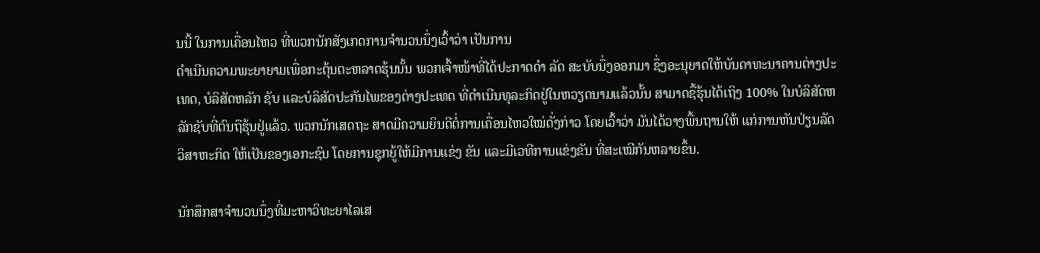ນນີ້ ໃນການເຄື່ອນໄຫວ ທີ່ພວກນັກສັງເກດການຈໍານວນນຶ່ງເວົ້າວ່າ ເປັນການ
ດໍາເນີນຄວາມພະຍາຍາມເພື່ອກະຕຸ້ນຕະຫລາດຮຸ້ນນັ້ນ ພວກເຈົ້າໜ້າທີ່ໄດ້ປະກາດດໍາ ລັດ ສະບັບນຶ່ງອອກມາ ຊຶ່ງອະນຸຍາດໃຫ້ບັນດາທະນາຄານຕ່າງປະເທດ, ບໍລິສັດຫລັກ ຊັບ ແລະບໍລິສັດປະກັນໄພຂອງຕ່າງປະເທດ ທີ່ດໍາເນີນທຸລະກິດຢູ່ໃນຫວຽດນາມແລ້ວນັ້ນ ສາມາດຊື້ຮຸ້ນໄດ້ເຖິງ 100% ໃນບໍລິສັດຫລັກຊັບທີ່ຕົນຖືຮຸ້ນຢູ່ແລ້ວ. ພວກນັກເສດຖະ ສາດມີຄວາມຍິນດີຕໍ່ການເຄື່ອນໄຫວໃໝ່ດັ່ງກ່າວ ໂດຍເວົ້າວ່າ ມັນໄດ້ວາງພື້ນຖານໃຫ້ ແກ່ການຫັນປ່ຽນລັດວິສາຫະກິດ ໃຫ້ເປັນຂອງເອກະຊົນ ໂດຍການຊຸກຍູ້ໃຫ້ມີການແຂ່ງ ຂັນ ແລະມີເວທີການແຂ່ງຂັນ ທີ່ສະເໝີກັນຫລາຍຂຶ້ນ.

ນັກສຶກສາຈໍານວນນຶ່ງທີ່ມະຫາວິທະຍາໄລເສ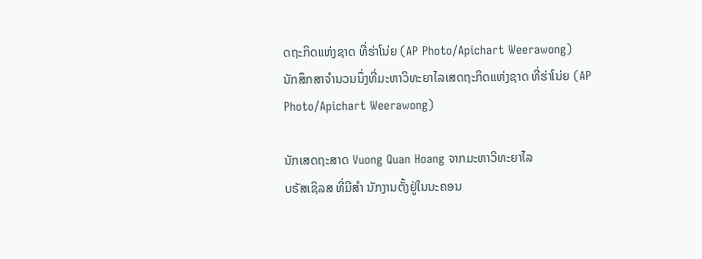ດຖະກິດແຫ່ງຊາດ ທີ່ຮ່າໂນ່ຍ (AP Photo/Apichart Weerawong)
ນັກສຶກສາຈໍານວນນຶ່ງທີ່ມະຫາວິທະຍາໄລເສດຖະກິດແຫ່ງຊາດ ທີ່ຮ່າໂນ່ຍ (AP Photo/Apichart Weerawong)

ນັກເສດຖະສາດ Vuong Quan Hoang ຈາກມະຫາວິທະຍາໄລ
ບຣັສເຊິລສ ທີ່ມີສໍາ ນັກງານຕັ້ງຢູ່ໃນນະຄອນ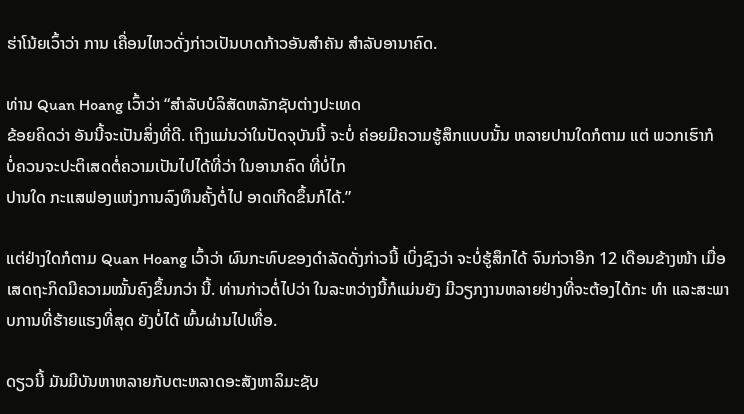ຮ່າໂນ້ຍເວົ້າວ່າ ການ ເຄື່ອນໄຫວດັ່ງກ່າວເປັນບາດກ້າວອັນສໍາຄັນ ສໍາລັບອານາຄົດ.

ທ່ານ Quan Hoang ເວົ້າວ່າ “ສໍາລັບບໍລິສັດຫລັກຊັບຕ່າງປະເທດ
ຂ້ອຍຄິດວ່າ ອັນນີ້ຈະເປັນສິ່ງທີ່ດີ. ເຖິງແມ່ນວ່າໃນປັດຈຸບັນນີ້ ຈະບໍ່ ຄ່ອຍມີຄວາມຮູ້ສຶກແບບນັ້ນ ຫລາຍປານໃດກໍຕາມ ແຕ່ ພວກເຮົາກໍ
ບໍ່ຄວນຈະປະຕິເສດຕໍ່ຄວາມເປັນໄປໄດ້ທີ່ວ່າ ໃນອານາຄົດ ທີ່ບໍ່ໄກ
ປານໃດ ກະແສຟອງແຫ່ງການລົງທຶນຄັ້ງຕໍ່ໄປ ອາດເກີດຂຶ້ນກໍໄດ້.”

ແຕ່ຢ່າງໃດກໍຕາມ Quan Hoang ເວົ້າວ່າ ຜົນກະທົບຂອງດໍາລັດດັ່ງກ່າວນີ້ ເບິ່ງຊົງວ່າ ຈະບໍ່ຮູ້ສຶກໄດ້ ຈົນກ່ວາອີກ 12 ເດືອນຂ້າງໜ້າ ເມື່ອເສດຖະກິດມີຄວາມໝັ້ນຄົງຂຶ້ນກວ່າ ນີ້. ທ່ານກ່າວຕໍ່ໄປວ່າ ໃນລະຫວ່າງນີ້ກໍແມ່ນຍັງ ມີວຽກງານຫລາຍຢ່າງທີ່ຈະຕ້ອງໄດ້ກະ ທໍາ ແລະສະພາບການທີ່ຮ້າຍແຮງທີ່ສຸດ ຍັງບໍ່ໄດ້ ພົ້ນຜ່ານໄປເທື່ອ.

ດຽວນີ້ ມັນມີບັນຫາຫລາຍກັບຕະຫລາດອະສັງຫາລິມະຊັບ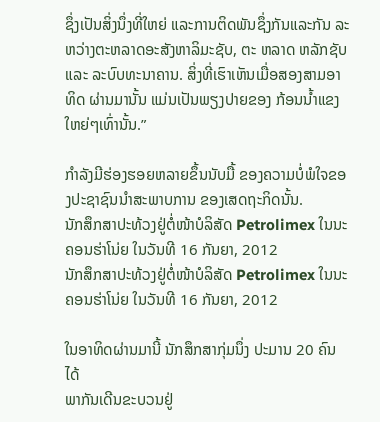ຊຶ່ງເປັນສິ່ງນຶ່ງທີ່ໃຫຍ່ ແລະການຕິດພັນຊຶ່ງກັນແລະກັນ ລະຫວ່າງຕະຫລາດອະສັງຫາລິມະຊັບ, ຕະ ຫລາດ ຫລັກຊັບ ແລະ ລະບົບທະນາຄານ. ສິ່ງທີ່ເຮົາເຫັນເມື່ອສອງສາມອາທິດ ຜ່ານມານັ້ນ ແມ່ນເປັນພຽງປາຍຂອງ ກ້ອນນໍ້າແຂງໃຫຍ່ໆເທົ່ານັ້ນ.”

ກໍາລັງມີຮ່ອງຮອຍຫລາຍຂຶ້ນນັບມື້ ຂອງຄວາມບໍ່ພໍໃຈຂອງປະຊາຊົນນໍາສະພາບການ ຂອງເສດຖະກິດນັ້ນ.
ນັກສຶກສາປະທ້ວງຢູ່ຕໍ່ໜ້າບໍລິສັດ Petrolimex ໃນນະຄອນຮ່າໂນ່ຍ ໃນວັນທີ 16 ກັນຍາ, 2012
ນັກສຶກສາປະທ້ວງຢູ່ຕໍ່ໜ້າບໍລິສັດ Petrolimex ໃນນະຄອນຮ່າໂນ່ຍ ໃນວັນທີ 16 ກັນຍາ, 2012

ໃນອາທິດຜ່ານມານີ້ ນັກສຶກສາກຸ່ມນຶ່ງ ປະມານ 20 ຄົນ ໄດ້
ພາກັນເດີນຂະບວນຢູ່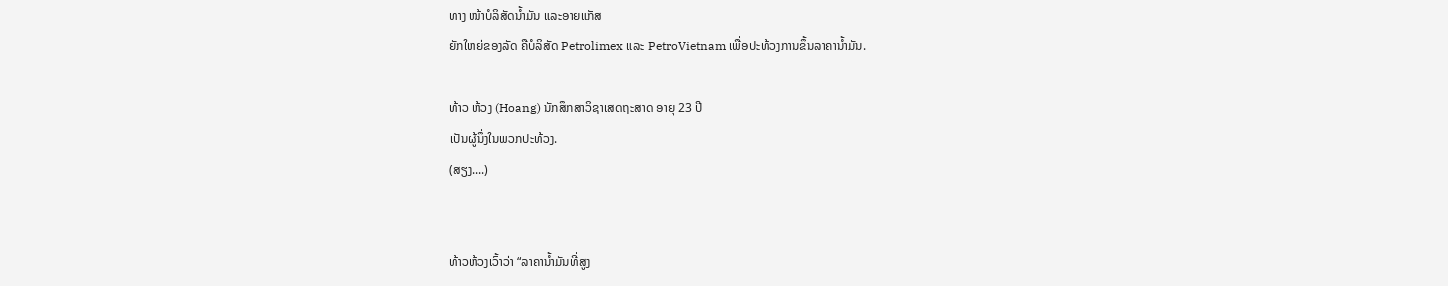ທາງ ໜ້າບໍລິສັດນໍ້າມັນ ແລະອາຍແກັສ
ຍັກໃຫຍ່ຂອງລັດ ຄືບໍລິສັດ Petrolimex ແລະ PetroVietnam ເພື່ອປະທ້ວງການຂຶ້ນລາຄານໍ້າມັນ.

ທ້າວ ຫ້ວງ (Hoang) ນັກສຶກສາວິຊາເສດຖະສາດ ອາຍຸ 23 ປີ
ເປັນຜູ້ນຶ່ງໃນພວກປະທ້ວງ.
(ສຽງ....)


ທ້າວຫ້ວງເວົ້າວ່າ “ລາຄານໍ້າມັນທີ່ສູງ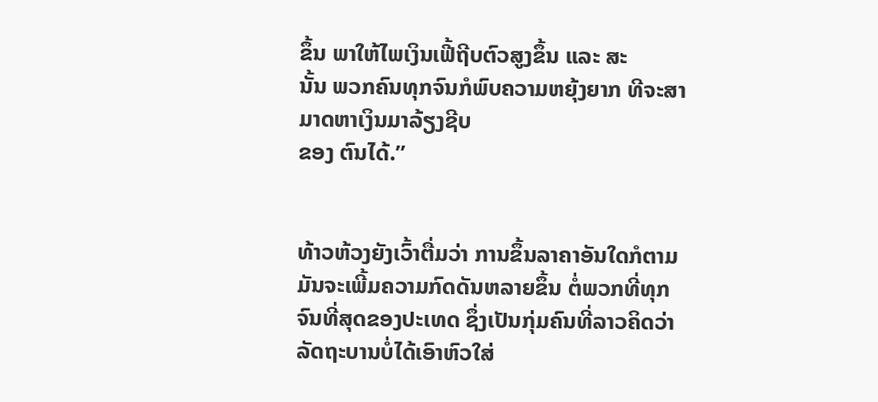ຂຶ້ນ ພາໃຫ້ໄພເງິນເຟີ້ຖີບຕົວສູງຂຶ້ນ ແລະ ສະ
ນັ້ນ ພວກຄົນທຸກຈົນກໍພົບຄວາມຫຍຸ້ງຍາກ ທີຈະສາມາດຫາເງິນມາລ້ຽງຊີບ
ຂອງ ຕົນໄດ້.”


ທ້າວຫ້ວງຍັງເວົ້າຕື່ມວ່າ ການຂຶ້ນລາຄາອັນໃດກໍຕາມ ມັນຈະເພີ້ມຄວາມກົດດັນຫລາຍຂຶ້ນ ຕໍ່ພວກທີ່ທຸກຈົນທີ່ສຸດຂອງປະເທດ ຊຶ່ງເປັນກຸ່ມຄົນທີ່ລາວຄິດວ່າ ລັດຖະບານບໍ່ໄດ້ເອົາຫົວໃສ່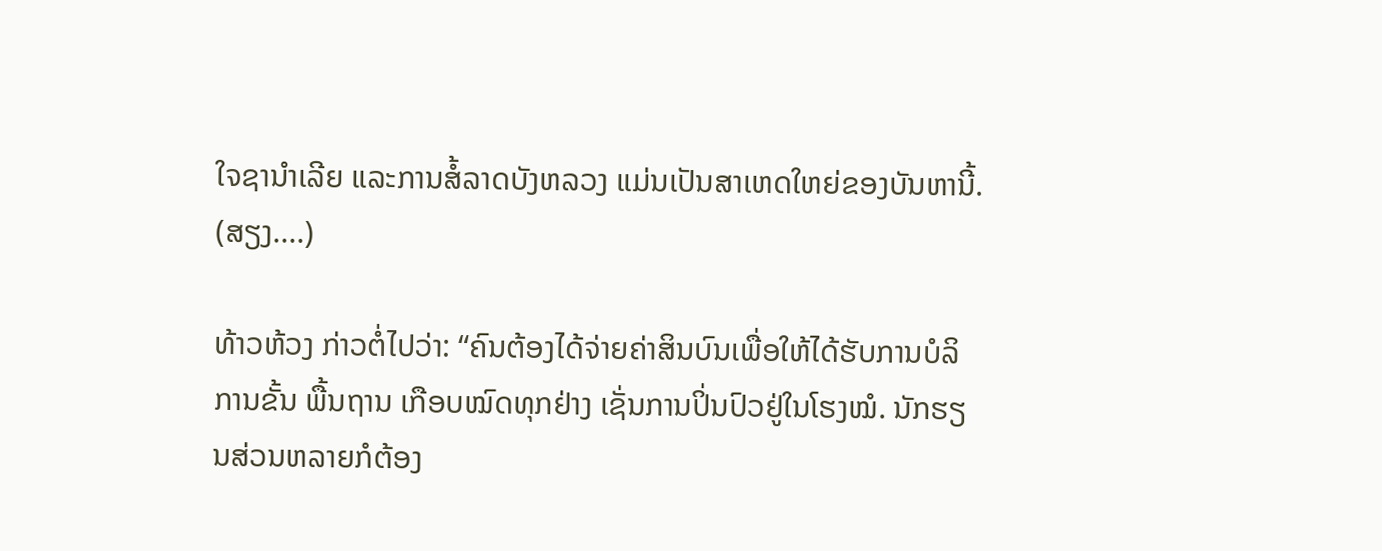ໃຈຊານໍາເລີຍ ແລະການສໍ້ລາດບັງຫລວງ ແມ່ນເປັນສາເຫດໃຫຍ່ຂອງບັນຫານີ້.
(ສຽງ....)

ທ້າວຫ້ວງ ກ່າວຕໍ່ໄປວ່າ: “ຄົນຕ້ອງໄດ້ຈ່າຍຄ່າສິນບົນເພື່ອໃຫ້ໄດ້ຮັບການບໍລິການຂັ້ນ ພື້ນຖານ ເກືອບໝົດທຸກຢ່າງ ເຊັ່ນການປິ່ນປົວຢູ່ໃນໂຮງໝໍ. ນັກຮຽນສ່ວນຫລາຍກໍຕ້ອງ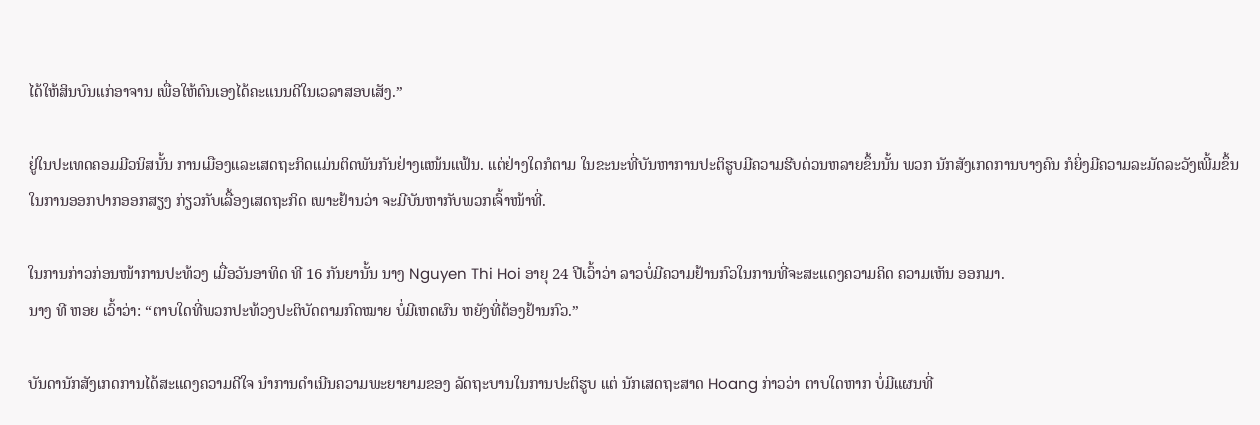ໄດ້ໃຫ້ສິນບົນແກ່ອາຈານ ເພື່ອໃຫ້ຕົນເອງໄດ້ຄະແນນດີໃນເວລາສອບເສັງ.”

ຢູ່ໃນປະເທດຄອມມີວນິສນັ້ນ ການເມືອງແລະເສດຖະກິດແມ່ນຕິດພັນກັນຢ່າງແໜ້ນແຟ້ນ. ແຕ່ຢ່າງໃດກໍຕາມ ໃນຂະນະທີ່ບັນຫາການປະຕິຮູບມີຄວາມຮີບດ່ວນຫລາຍຂຶ້ນນັ້ນ ພວກ ນັກສັງເກດການບາງຄົນ ກໍຍິ່ງມີຄວາມລະມັດລະວັງເພີ້ມຂຶ້ນ ໃນການອອກປາກອອກສຽງ ກ່ຽວກັບເລື້ອງເສດຖະກິດ ເພາະຢ້ານວ່າ ຈະມີບັນຫາກັບພວກເຈົ້າໜ້າທີ່.

ໃນການກ່າວກ່ອນໜ້າການປະທ້ວງ ເມື່ອວັນອາທິດ ທີ 16 ກັນຍານັ້ນ ນາງ Nguyen Thi Hoi ອາຍຸ 24 ປີເວົ້າວ່າ ລາວບໍ່ມີຄວາມຢ້ານກົວໃນການທີ່ຈະສະແດງຄວາມຄິດ ຄວາມເຫັນ ອອກມາ.
ນາງ ທີ ຫອຍ ເວົ້າວ່າ: “ຕາບໃດທີ່ພວກປະທ້ວງປະຕິບັດຕາມກົດໝາຍ ບໍ່ມີເຫດຜົນ ຫຍັງທີ່ຕ້ອງຢ້ານກົວ.”

ບັນດານັກສັງເກດການໄດ້ສະແດງຄວາມດີໃຈ ນໍາການດໍາເນີນຄວາມພະຍາຍາມຂອງ ລັດຖະບານໃນການປະຕິຮູບ ແຕ່ ນັກເສດຖະສາດ Hoang ກ່າວວ່າ ຕາບໃດຫາກ ບໍ່ມີແຜນທີ່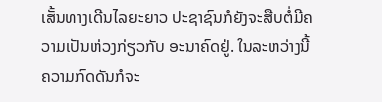ເສັ້ນທາງເດີນໄລຍະຍາວ ປະຊາຊົນກໍຍັງຈະສືບຕໍ່ມີຄວາມເປັນຫ່ວງກ່ຽວກັບ ອະນາຄົດຢູ່. ໃນລະຫວ່າງນີ້ ຄວາມກົດດັນກໍຈະ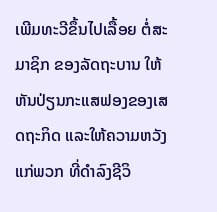ເພີມທະວີຂຶ້ນໄປເລື້ອຍ ຕໍ່ສະມາຊິກ ຂອງລັດຖະບານ ໃຫ້ຫັນປ່ຽນກະແສຟອງຂອງເສດຖະກິດ ແລະໃຫ້ຄວາມຫວັງແກ່ພວກ ທີ່ດໍາລົງຊີວິ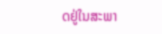ດຢູ່ໃນສະພາ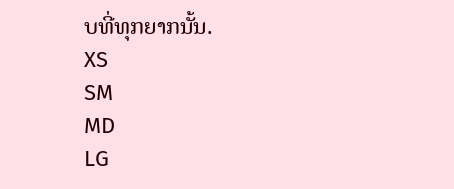ບທີ່ທຸກຍາກນັ້ນ.
XS
SM
MD
LG